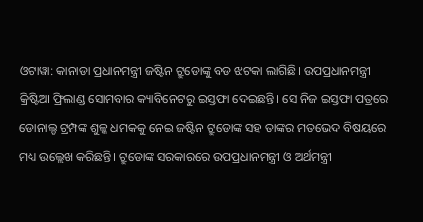ଓଟାୱା: କାନାଡା ପ୍ରଧାନମନ୍ତ୍ରୀ ଜଷ୍ଟିନ ଟ୍ରୁଡୋଙ୍କୁ ବଡ ଝଟକା ଲାଗିଛି। ଉପପ୍ରଧାନମନ୍ତ୍ରୀ କ୍ରିଷ୍ଟିଆ ଫ୍ରିଲାଣ୍ଡ ସୋମବାର କ୍ୟାବିନେଟରୁ ଇସ୍ତଫା ଦେଇଛନ୍ତି। ସେ ନିଜ ଇସ୍ତଫା ପତ୍ରରେ ଡୋନାଲ୍ଡ ଟ୍ରମ୍ପଙ୍କ ଶୁଳ୍କ ଧମକକୁ ନେଇ ଜଷ୍ଟିନ ଟ୍ରୁଡୋଙ୍କ ସହ ତାଙ୍କର ମତଭେଦ ବିଷୟରେ ମଧ୍ୟ ଉଲ୍ଲେଖ କରିଛନ୍ତି। ଟ୍ରୁଡୋଙ୍କ ସରକାରରେ ଉପପ୍ରଧାନମନ୍ତ୍ରୀ ଓ ଅର୍ଥମନ୍ତ୍ରୀ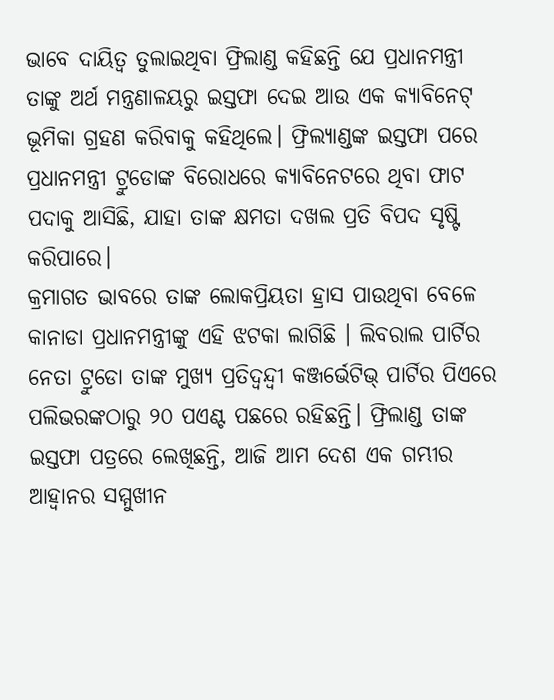ଭାବେ ଦାୟିତ୍ୱ ତୁଲାଇଥିବା ଫ୍ରିଲାଣ୍ଡ କହିଛନ୍ତି ଯେ ପ୍ରଧାନମନ୍ତ୍ରୀ ତାଙ୍କୁ ଅର୍ଥ ମନ୍ତ୍ରଣାଳୟରୁ ଇସ୍ତଫା ଦେଇ ଆଉ ଏକ କ୍ୟାବିନେଟ୍ ଭୂମିକା ଗ୍ରହଣ କରିବାକୁ କହିଥିଲେ। ଫ୍ରିଲ୍ୟାଣ୍ଡଙ୍କ ଇସ୍ତଫା ପରେ ପ୍ରଧାନମନ୍ତ୍ରୀ ଟ୍ରୁଡୋଙ୍କ ବିରୋଧରେ କ୍ୟାବିନେଟରେ ଥିବା ଫାଟ ପଦାକୁ ଆସିଛି, ଯାହା ତାଙ୍କ କ୍ଷମତା ଦଖଲ ପ୍ରତି ବିପଦ ସୃଷ୍ଟି କରିପାରେ।
କ୍ରମାଗତ ଭାବରେ ତାଙ୍କ ଲୋକପ୍ରିୟତା ହ୍ରାସ ପାଉଥିବା ବେଳେ କାନାଡା ପ୍ରଧାନମନ୍ତ୍ରୀଙ୍କୁ ଏହି ଝଟକା ଲାଗିଛି । ଲିବରାଲ ପାର୍ଟିର ନେତା ଟ୍ରୁଡୋ ତାଙ୍କ ମୁଖ୍ୟ ପ୍ରତିଦ୍ୱନ୍ଦ୍ୱୀ କଞ୍ଜର୍ଭେଟିଭ୍ ପାର୍ଟିର ପିଏରେ ପଲିଭରଙ୍କଠାରୁ ୨୦ ପଏଣ୍ଟ ପଛରେ ରହିଛନ୍ତି। ଫ୍ରିଲାଣ୍ଡ ତାଙ୍କ ଇସ୍ତଫା ପତ୍ରରେ ଲେଖିଛନ୍ତି, ଆଜି ଆମ ଦେଶ ଏକ ଗମ୍ଭୀର ଆହ୍ୱାନର ସମ୍ମୁଖୀନ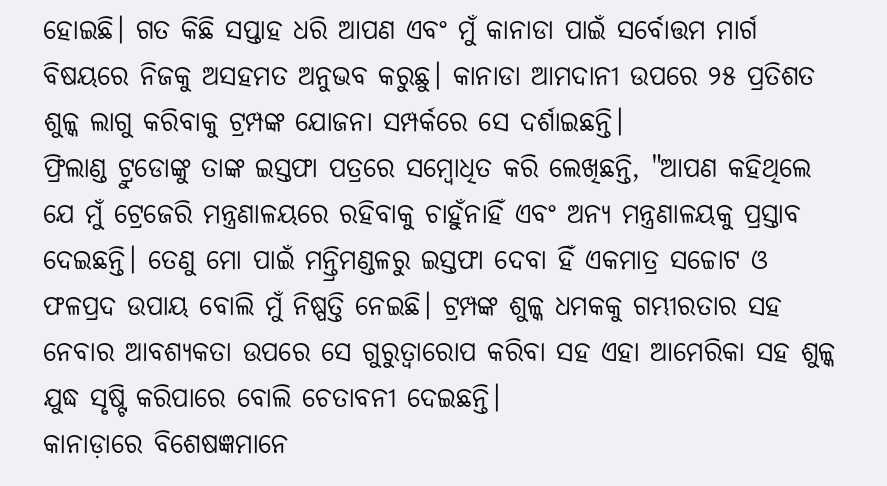ହୋଇଛି। ଗତ କିଛି ସପ୍ତାହ ଧରି ଆପଣ ଏବଂ ମୁଁ କାନାଡା ପାଇଁ ସର୍ବୋତ୍ତମ ମାର୍ଗ ବିଷୟରେ ନିଜକୁ ଅସହମତ ଅନୁଭବ କରୁଛୁ। କାନାଡା ଆମଦାନୀ ଉପରେ ୨୫ ପ୍ରତିଶତ ଶୁଳ୍କ ଲାଗୁ କରିବାକୁ ଟ୍ରମ୍ପଙ୍କ ଯୋଜନା ସମ୍ପର୍କରେ ସେ ଦର୍ଶାଇଛନ୍ତି।
ଫ୍ରିଲାଣ୍ଡ ଟ୍ରୁଡୋଙ୍କୁ ତାଙ୍କ ଇସ୍ତଫା ପତ୍ରରେ ସମ୍ବୋଧିତ କରି ଲେଖିଛନ୍ତି, "ଆପଣ କହିଥିଲେ ଯେ ମୁଁ ଟ୍ରେଜେରି ମନ୍ତ୍ରଣାଳୟରେ ରହିବାକୁ ଚାହୁଁନାହିଁ ଏବଂ ଅନ୍ୟ ମନ୍ତ୍ରଣାଳୟକୁ ପ୍ରସ୍ତାବ ଦେଇଛନ୍ତି। ତେଣୁ ମୋ ପାଇଁ ମନ୍ତ୍ରିମଣ୍ଡଳରୁ ଇସ୍ତଫା ଦେବା ହିଁ ଏକମାତ୍ର ସଚ୍ଚୋଟ ଓ ଫଳପ୍ରଦ ଉପାୟ ବୋଲି ମୁଁ ନିଷ୍ପତ୍ତି ନେଇଛି। ଟ୍ରମ୍ପଙ୍କ ଶୁଳ୍କ ଧମକକୁ ଗମ୍ଭୀରତାର ସହ ନେବାର ଆବଶ୍ୟକତା ଉପରେ ସେ ଗୁରୁତ୍ୱାରୋପ କରିବା ସହ ଏହା ଆମେରିକା ସହ ଶୁଳ୍କ ଯୁଦ୍ଧ ସୃଷ୍ଟି କରିପାରେ ବୋଲି ଚେତାବନୀ ଦେଇଛନ୍ତି।
କାନାଡ଼ାରେ ବିଶେଷଜ୍ଞମାନେ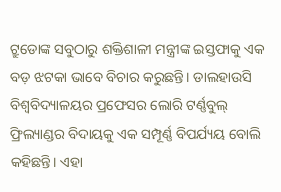ଟ୍ରୁଡୋଙ୍କ ସବୁଠାରୁ ଶକ୍ତିଶାଳୀ ମନ୍ତ୍ରୀଙ୍କ ଇସ୍ତଫାକୁ ଏକ ବଡ଼ ଝଟକା ଭାବେ ବିଚାର କରୁଛନ୍ତି। ଡାଲହାଉସି ବିଶ୍ୱବିଦ୍ୟାଳୟର ପ୍ରଫେସର ଲୋରି ଟର୍ଣ୍ଣବୁଲ୍ ଫ୍ରିଲ୍ୟାଣ୍ଡର ବିଦାୟକୁ ଏକ ସମ୍ପୂର୍ଣ୍ଣ ବିପର୍ଯ୍ୟୟ ବୋଲି କହିଛନ୍ତି। ଏହା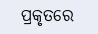ପ୍ରକୃତରେ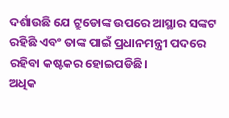ଦର୍ଶାଉଛି ଯେ ଟ୍ରୁଡୋଙ୍କ ଉପରେ ଆସ୍ଥାର ସଙ୍କଟ ରହିଛି ଏବଂ ତାଙ୍କ ପାଇଁ ପ୍ରଧାନମନ୍ତ୍ରୀ ପଦରେ ରହିବା କଷ୍ଟକର ହୋଇପଡିଛି।
ଅଧିକ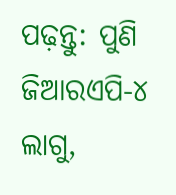ପଢ଼ନ୍ତୁ: ପୁଣି ଜିଆରଏପି-୪ ଲାଗୁ,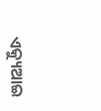ଏକ୍ୟୁଆଇ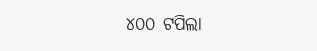୪୦୦ ଟପିଲା